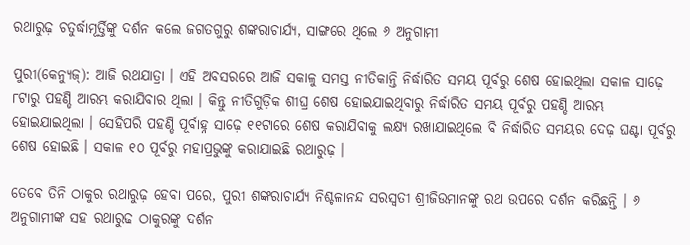ରଥାରୁଢ଼ ଚତୁର୍ଦ୍ଧାମୂର୍ତ୍ତିଙ୍କୁ ଦର୍ଶନ କଲେ ଜଗତଗୁରୁ ଶଙ୍କରାଚାର୍ଯ୍ୟ, ସାଙ୍ଗରେ ଥିଲେ ୬ ଅନୁଗାମୀ

ପୁରୀ(କେନ୍ଯୁଜ୍): ଆଜି ରଥଯାତ୍ରା । ଏହି ଅବସରରେ ଆଜି ସକାଳୁ ସମସ୍ତ ନୀତିକାନ୍ତି ନିର୍ଦ୍ଧାରିତ ସମୟ ପୂର୍ବରୁ ଶେଷ ହୋଇଥିଲା ସକାଳ ସାଢ଼େ ୮ଟାରୁ ପହଣ୍ଡି ଆରମ୍ଭ କରାଯିବାର ଥିଲା । କିନ୍ତୁ ନୀତିଗୁଡ଼ିକ ଶୀଘ୍ର ଶେଷ ହୋଇଯାଇଥିବାରୁ ନିର୍ଦ୍ଧାରିତ ସମୟ ପୂର୍ବରୁ ପହଣ୍ଡି ଆରମ୍ଭ ହୋଇଯାଇଥିଲା । ସେହିପରି ପହଣ୍ଡି ପୂର୍ବାହ୍ନ ସାଢ଼େ ୧୧ଟାରେ ଶେଷ କରାଯିବାକୁ ଲକ୍ଷ୍ୟ ରଖାଯାଇଥିଲେ ବି ନିର୍ଦ୍ଧାରିତ ସମୟର ଦେଢ଼ ଘଣ୍ଟା ପୂର୍ବରୁ ଶେଷ ହୋଇଛି । ସକାଳ ୧୦ ପୂର୍ବରୁ ମହାପ୍ରଭୁଙ୍କୁ କରାଯାଇଛି ରଥାରୁଢ଼ ।

ତେବେ ତିନି ଠାକୁର ରଥାରୁଢ଼ ହେବା ପରେ, ପୁରୀ ଶଙ୍କରାଚାର୍ଯ୍ୟ ନିଶ୍ଚଳାନନ୍ଦ ସରସ୍ୱତୀ ଶ୍ରୀଜିଉମାନଙ୍କୁ ରଥ ଉପରେ ଦର୍ଶନ କରିଛନ୍ତି । ୬ ଅନୁଗାମୀଙ୍କ ସହ ରଥାରୁଢ ଠାକୁରଙ୍କୁ ଦର୍ଶନ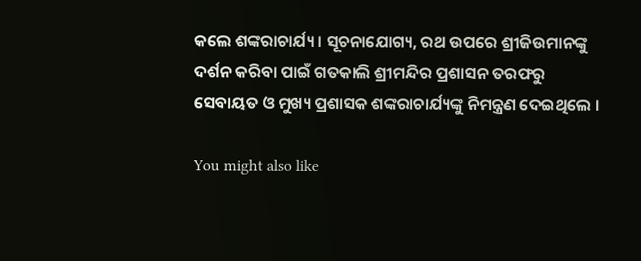କଲେ ଶଙ୍କରାଚାର୍ଯ୍ୟ । ସୂଚନାଯୋଗ୍ୟ, ରଥ ଉପରେ ଶ୍ରୀଜିଉମାନଙ୍କୁ ଦର୍ଶନ କରିବା ପାଇଁ ଗତକାଲି ଶ୍ରୀମନ୍ଦିର ପ୍ରଶାସନ ତରଫରୁ ସେବାୟତ ଓ ମୁଖ୍ୟ ପ୍ରଶାସକ ଶଙ୍କରାଚାର୍ଯ୍ୟଙ୍କୁ ନିମନ୍ତ୍ରଣ ଦେଇଥିଲେ ।

You might also like